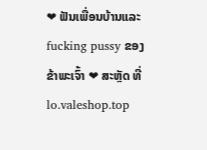❤ ຟັນເພື່ອນບ້ານແລະ fucking pussy ຂອງຂ້າພະເຈົ້າ ❤ ສະຫຼັດ ທີ່ lo.valeshop.top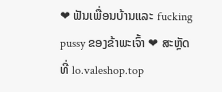❤ ຟັນເພື່ອນບ້ານແລະ fucking pussy ຂອງຂ້າພະເຈົ້າ ❤ ສະຫຼັດ ທີ່ lo.valeshop.top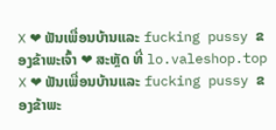❌ ❤ ຟັນເພື່ອນບ້ານແລະ fucking pussy ຂອງຂ້າພະເຈົ້າ ❤ ສະຫຼັດ ທີ່ lo.valeshop.top ❌ ❤ ຟັນເພື່ອນບ້ານແລະ fucking pussy ຂອງຂ້າພະ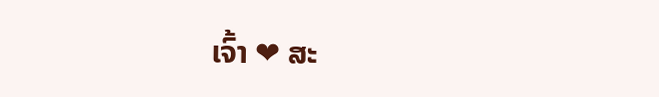ເຈົ້າ ❤ ສະ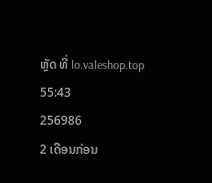ຫຼັດ ທີ່ lo.valeshop.top
55:43
256986
2 ເດືອນກ່ອນ